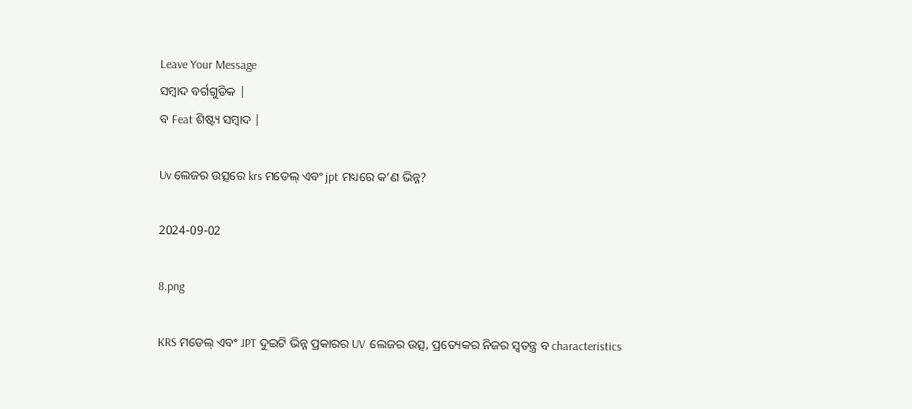Leave Your Message
ସମ୍ବାଦ ବର୍ଗଗୁଡିକ |
ବ Feat ଶିଷ୍ଟ୍ୟ ସମ୍ବାଦ |

Uv ଲେଜର ଉତ୍ସରେ krs ମଡେଲ୍ ଏବଂ jpt ମଧ୍ୟରେ କ’ଣ ଭିନ୍ନ?

2024-09-02

8.png

KRS ମଡେଲ୍ ଏବଂ JPT ଦୁଇଟି ଭିନ୍ନ ପ୍ରକାରର UV ଲେଜର ଉତ୍ସ, ପ୍ରତ୍ୟେକର ନିଜର ସ୍ୱତନ୍ତ୍ର ବ characteristics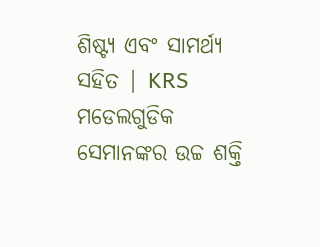ଶିଷ୍ଟ୍ୟ ଏବଂ ସାମର୍ଥ୍ୟ ସହିତ | KRS ମଡେଲଗୁଡିକ ସେମାନଙ୍କର ଉଚ୍ଚ ଶକ୍ତି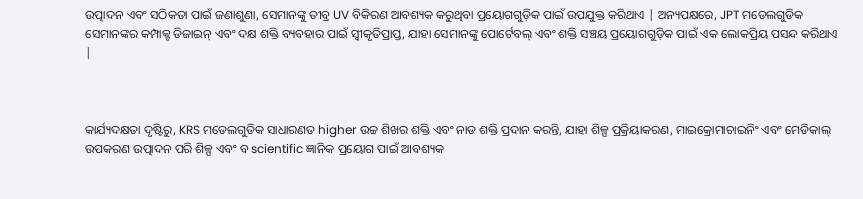ଉତ୍ପାଦନ ଏବଂ ସଠିକତା ପାଇଁ ଜଣାଶୁଣା, ସେମାନଙ୍କୁ ତୀବ୍ର UV ବିକିରଣ ଆବଶ୍ୟକ କରୁଥିବା ପ୍ରୟୋଗଗୁଡ଼ିକ ପାଇଁ ଉପଯୁକ୍ତ କରିଥାଏ | ଅନ୍ୟପକ୍ଷରେ, JPT ମଡେଲଗୁଡିକ ସେମାନଙ୍କର କମ୍ପାକ୍ଟ ଡିଜାଇନ୍ ଏବଂ ଦକ୍ଷ ଶକ୍ତି ବ୍ୟବହାର ପାଇଁ ସ୍ୱୀକୃତିପ୍ରାପ୍ତ, ଯାହା ସେମାନଙ୍କୁ ପୋର୍ଟେବଲ୍ ଏବଂ ଶକ୍ତି ସଞ୍ଚୟ ପ୍ରୟୋଗଗୁଡ଼ିକ ପାଇଁ ଏକ ଲୋକପ୍ରିୟ ପସନ୍ଦ କରିଥାଏ |



କାର୍ଯ୍ୟଦକ୍ଷତା ଦୃଷ୍ଟିରୁ, KRS ମଡେଲଗୁଡିକ ସାଧାରଣତ higher ଉଚ୍ଚ ଶିଖର ଶକ୍ତି ଏବଂ ନାଡ ଶକ୍ତି ପ୍ରଦାନ କରନ୍ତି, ଯାହା ଶିଳ୍ପ ପ୍ରକ୍ରିୟାକରଣ, ମାଇକ୍ରୋମାଚାଇନିଂ ଏବଂ ମେଡିକାଲ୍ ଉପକରଣ ଉତ୍ପାଦନ ପରି ଶିଳ୍ପ ଏବଂ ବ scientific ଜ୍ଞାନିକ ପ୍ରୟୋଗ ପାଇଁ ଆବଶ୍ୟକ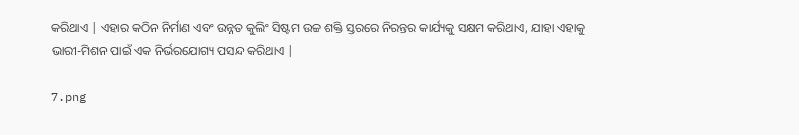କରିଥାଏ | ଏହାର କଠିନ ନିର୍ମାଣ ଏବଂ ଉନ୍ନତ କୁଲିଂ ସିଷ୍ଟମ ଉଚ୍ଚ ଶକ୍ତି ସ୍ତରରେ ନିରନ୍ତର କାର୍ଯ୍ୟକୁ ସକ୍ଷମ କରିଥାଏ, ଯାହା ଏହାକୁ ଭାରୀ-ମିଶନ ପାଇଁ ଏକ ନିର୍ଭରଯୋଗ୍ୟ ପସନ୍ଦ କରିଥାଏ |

7.png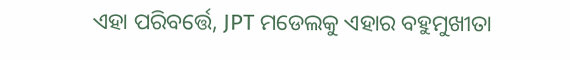ଏହା ପରିବର୍ତ୍ତେ, JPT ମଡେଲକୁ ଏହାର ବହୁମୁଖୀତା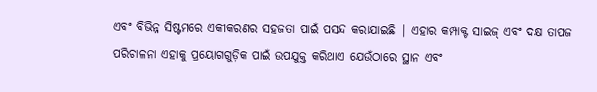ଏବଂ ବିଭିନ୍ନ ସିଷ୍ଟମରେ ଏକୀକରଣର ସହଜତା ପାଇଁ ପସନ୍ଦ କରାଯାଇଛି | ଏହାର କମ୍ପାକ୍ଟ ସାଇଜ୍ ଏବଂ ଦକ୍ଷ ତାପଜ ପରିଚାଳନା ଏହାକୁ ପ୍ରୟୋଗଗୁଡ଼ିକ ପାଇଁ ଉପଯୁକ୍ତ କରିଥାଏ ଯେଉଁଠାରେ ସ୍ଥାନ ଏବଂ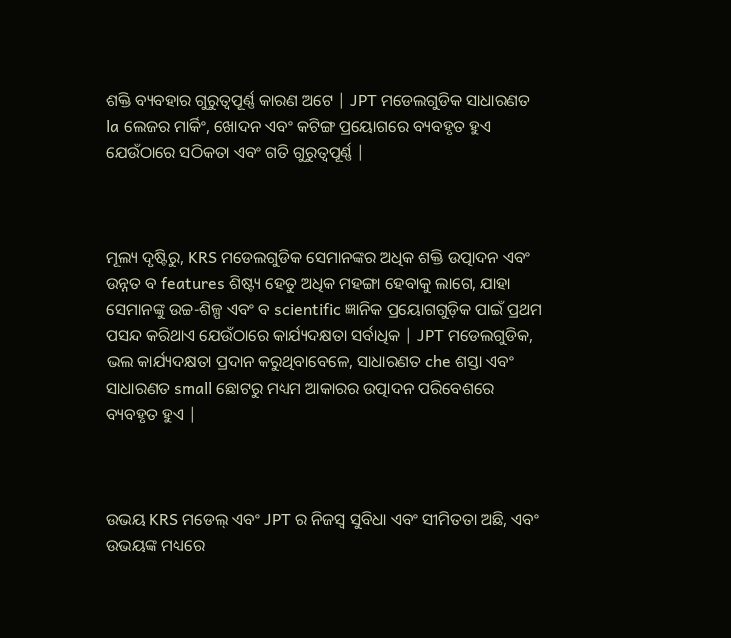ଶକ୍ତି ବ୍ୟବହାର ଗୁରୁତ୍ୱପୂର୍ଣ୍ଣ କାରଣ ଅଟେ | JPT ମଡେଲଗୁଡିକ ସାଧାରଣତ la ଲେଜର ମାର୍କିଂ, ଖୋଦନ ଏବଂ କଟିଙ୍ଗ ପ୍ରୟୋଗରେ ବ୍ୟବହୃତ ହୁଏ ଯେଉଁଠାରେ ସଠିକତା ଏବଂ ଗତି ଗୁରୁତ୍ୱପୂର୍ଣ୍ଣ |



ମୂଲ୍ୟ ଦୃଷ୍ଟିରୁ, KRS ମଡେଲଗୁଡିକ ସେମାନଙ୍କର ଅଧିକ ଶକ୍ତି ଉତ୍ପାଦନ ଏବଂ ଉନ୍ନତ ବ features ଶିଷ୍ଟ୍ୟ ହେତୁ ଅଧିକ ମହଙ୍ଗା ହେବାକୁ ଲାଗେ, ଯାହା ସେମାନଙ୍କୁ ଉଚ୍ଚ-ଶିଳ୍ପ ଏବଂ ବ scientific ଜ୍ଞାନିକ ପ୍ରୟୋଗଗୁଡ଼ିକ ପାଇଁ ପ୍ରଥମ ପସନ୍ଦ କରିଥାଏ ଯେଉଁଠାରେ କାର୍ଯ୍ୟଦକ୍ଷତା ସର୍ବାଧିକ | JPT ମଡେଲଗୁଡିକ, ଭଲ କାର୍ଯ୍ୟଦକ୍ଷତା ପ୍ରଦାନ କରୁଥିବାବେଳେ, ସାଧାରଣତ che ଶସ୍ତା ଏବଂ ସାଧାରଣତ small ଛୋଟରୁ ମଧ୍ୟମ ଆକାରର ଉତ୍ପାଦନ ପରିବେଶରେ ବ୍ୟବହୃତ ହୁଏ |



ଉଭୟ KRS ମଡେଲ୍ ଏବଂ JPT ର ନିଜସ୍ୱ ସୁବିଧା ଏବଂ ସୀମିତତା ଅଛି, ଏବଂ ଉଭୟଙ୍କ ମଧ୍ୟରେ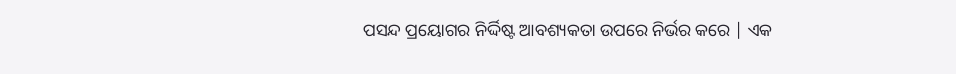ପସନ୍ଦ ପ୍ରୟୋଗର ନିର୍ଦ୍ଦିଷ୍ଟ ଆବଶ୍ୟକତା ଉପରେ ନିର୍ଭର କରେ | ଏକ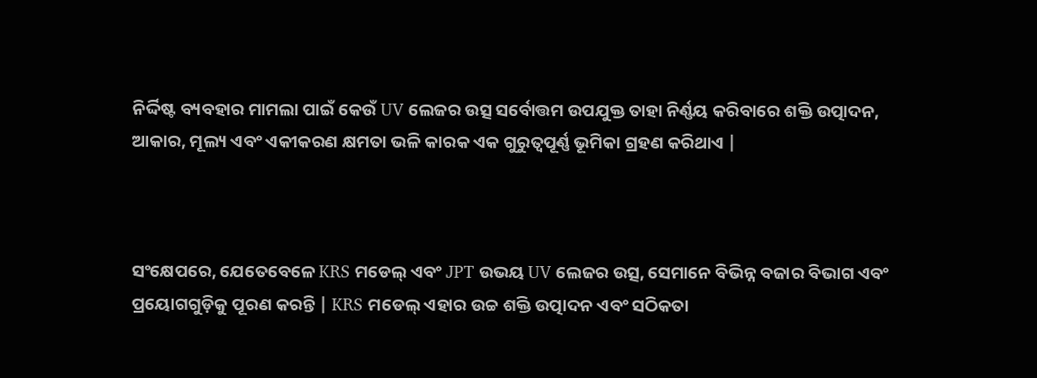ନିର୍ଦ୍ଦିଷ୍ଟ ବ୍ୟବହାର ମାମଲା ପାଇଁ କେଉଁ UV ଲେଜର ଉତ୍ସ ସର୍ବୋତ୍ତମ ଉପଯୁକ୍ତ ତାହା ନିର୍ଣ୍ଣୟ କରିବାରେ ଶକ୍ତି ଉତ୍ପାଦନ, ଆକାର, ମୂଲ୍ୟ ଏବଂ ଏକୀକରଣ କ୍ଷମତା ଭଳି କାରକ ଏକ ଗୁରୁତ୍ୱପୂର୍ଣ୍ଣ ଭୂମିକା ଗ୍ରହଣ କରିଥାଏ |



ସଂକ୍ଷେପରେ, ଯେତେବେଳେ KRS ମଡେଲ୍ ଏବଂ JPT ଉଭୟ UV ଲେଜର ଉତ୍ସ, ସେମାନେ ବିଭିନ୍ନ ବଜାର ବିଭାଗ ଏବଂ ପ୍ରୟୋଗଗୁଡ଼ିକୁ ପୂରଣ କରନ୍ତି | KRS ମଡେଲ୍ ଏହାର ଉଚ୍ଚ ଶକ୍ତି ଉତ୍ପାଦନ ଏବଂ ସଠିକତା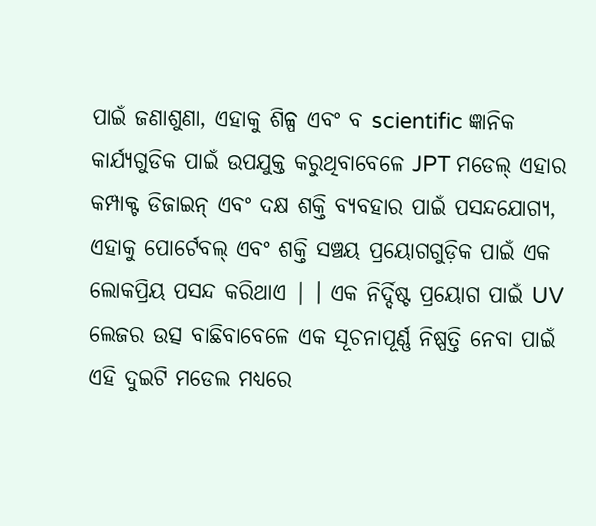ପାଇଁ ଜଣାଶୁଣା, ଏହାକୁ ଶିଳ୍ପ ଏବଂ ବ scientific ଜ୍ଞାନିକ କାର୍ଯ୍ୟଗୁଡିକ ପାଇଁ ଉପଯୁକ୍ତ କରୁଥିବାବେଳେ JPT ମଡେଲ୍ ଏହାର କମ୍ପାକ୍ଟ ଡିଜାଇନ୍ ଏବଂ ଦକ୍ଷ ଶକ୍ତି ବ୍ୟବହାର ପାଇଁ ପସନ୍ଦଯୋଗ୍ୟ, ଏହାକୁ ପୋର୍ଟେବଲ୍ ଏବଂ ଶକ୍ତି ସଞ୍ଚୟ ପ୍ରୟୋଗଗୁଡ଼ିକ ପାଇଁ ଏକ ଲୋକପ୍ରିୟ ପସନ୍ଦ କରିଥାଏ | । ଏକ ନିର୍ଦ୍ଦିଷ୍ଟ ପ୍ରୟୋଗ ପାଇଁ UV ଲେଜର ଉତ୍ସ ବାଛିବାବେଳେ ଏକ ସୂଚନାପୂର୍ଣ୍ଣ ନିଷ୍ପତ୍ତି ନେବା ପାଇଁ ଏହି ଦୁଇଟି ମଡେଲ ମଧ୍ୟରେ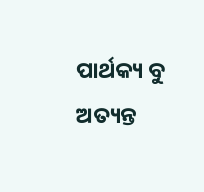ପାର୍ଥକ୍ୟ ବୁ ଅତ୍ୟନ୍ତ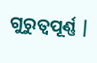ଗୁରୁତ୍ୱପୂର୍ଣ୍ଣ |